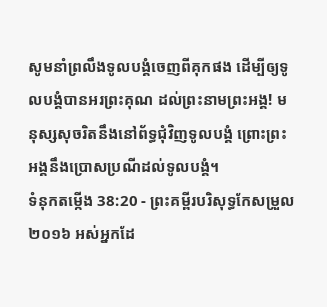សូមនាំព្រលឹងទូលបង្គំចេញពីគុកផង ដើម្បីឲ្យទូលបង្គំបានអរព្រះគុណ ដល់ព្រះនាមព្រះអង្គ! មនុស្សសុចរិតនឹងនៅព័ទ្ធជុំវិញទូលបង្គំ ព្រោះព្រះអង្គនឹងប្រោសប្រណីដល់ទូលបង្គំ។
ទំនុកតម្កើង 38:20 - ព្រះគម្ពីរបរិសុទ្ធកែសម្រួល ២០១៦ អស់អ្នកដែ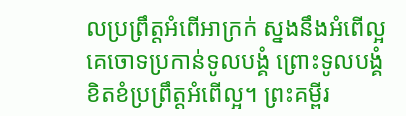លប្រព្រឹត្តអំពើអាក្រក់ ស្នងនឹងអំពើល្អ គេចោទប្រកាន់ទូលបង្គំ ព្រោះទូលបង្គំខិតខំប្រព្រឹត្តអំពើល្អ។ ព្រះគម្ពីរ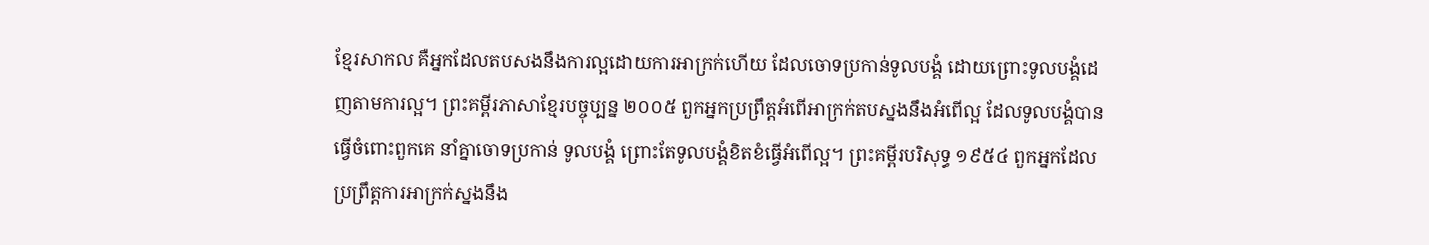ខ្មែរសាកល គឺអ្នកដែលតបសងនឹងការល្អដោយការអាក្រក់ហើយ ដែលចោទប្រកាន់ទូលបង្គំ ដោយព្រោះទូលបង្គំដេញតាមការល្អ។ ព្រះគម្ពីរភាសាខ្មែរបច្ចុប្បន្ន ២០០៥ ពួកអ្នកប្រព្រឹត្តអំពើអាក្រក់តបស្នងនឹងអំពើល្អ ដែលទូលបង្គំបានធ្វើចំពោះពួកគេ នាំគ្នាចោទប្រកាន់ ទូលបង្គំ ព្រោះតែទូលបង្គំខិតខំធ្វើអំពើល្អ។ ព្រះគម្ពីរបរិសុទ្ធ ១៩៥៤ ពួកអ្នកដែលប្រព្រឹត្តការអាក្រក់ស្នងនឹង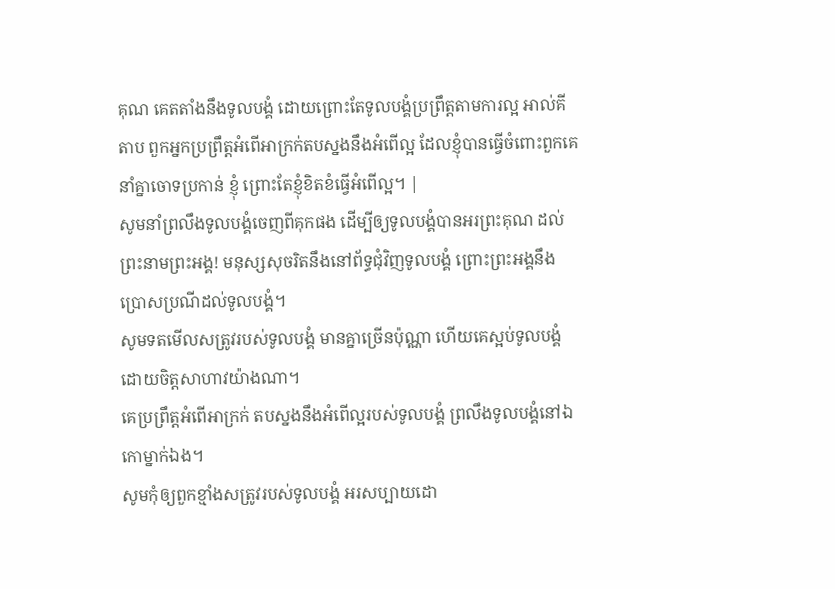គុណ គេតតាំងនឹងទូលបង្គំ ដោយព្រោះតែទូលបង្គំប្រព្រឹត្តតាមការល្អ អាល់គីតាប ពួកអ្នកប្រព្រឹត្តអំពើអាក្រក់តបស្នងនឹងអំពើល្អ ដែលខ្ញុំបានធ្វើចំពោះពួកគេ នាំគ្នាចោទប្រកាន់ ខ្ញុំ ព្រោះតែខ្ញុំខិតខំធ្វើអំពើល្អ។ |
សូមនាំព្រលឹងទូលបង្គំចេញពីគុកផង ដើម្បីឲ្យទូលបង្គំបានអរព្រះគុណ ដល់ព្រះនាមព្រះអង្គ! មនុស្សសុចរិតនឹងនៅព័ទ្ធជុំវិញទូលបង្គំ ព្រោះព្រះអង្គនឹងប្រោសប្រណីដល់ទូលបង្គំ។
សូមទតមើលសត្រូវរបស់ទូលបង្គំ មានគ្នាច្រើនប៉ុណ្ណា ហើយគេស្អប់ទូលបង្គំ ដោយចិត្តសាហាវយ៉ាងណា។
គេប្រព្រឹត្តអំពើអាក្រក់ តបស្នងនឹងអំពើល្អរបស់ទូលបង្គំ ព្រលឹងទូលបង្គំនៅឯកោម្នាក់ឯង។
សូមកុំឲ្យពួកខ្មាំងសត្រូវរបស់ទូលបង្គំ អរសប្បាយដោ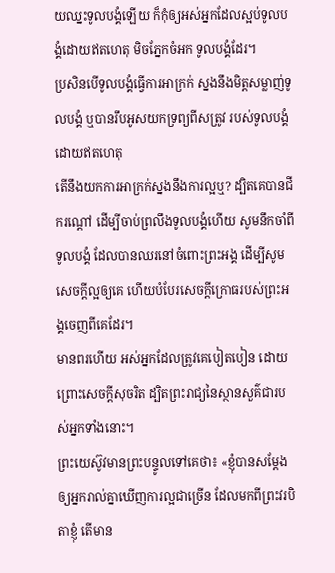យឈ្នះទូលបង្គំឡើយ ក៏កុំឲ្យអស់អ្នកដែលស្អប់ទូលបង្គំដោយឥតហេតុ មិចភ្នែកចំអក ទូលបង្គំដែរ។
ប្រសិនបើទូលបង្គំធ្វើការអាក្រក់ ស្នងនឹងមិត្តសម្លាញ់ទូលបង្គំ ឬបានរឹបអូសយកទ្រព្យពីសត្រូវ របស់ទូលបង្គំដោយឥតហេតុ
តើនឹងយកការអាក្រក់ស្នងនឹងការល្អឬ? ដ្បិតគេបានជីករណ្តៅ ដើម្បីចាប់ព្រលឹងទូលបង្គំហើយ សូមនឹកចាំពីទូលបង្គំ ដែលបានឈរនៅចំពោះព្រះអង្គ ដើម្បីសូមសេចក្ដីល្អឲ្យគេ ហើយបំបែរសេចក្ដីក្រោធរបស់ព្រះអង្គចេញពីគេដែរ។
មានពរហើយ អស់អ្នកដែលត្រូវគេបៀតបៀន ដោយព្រោះសេចក្តីសុចរិត ដ្បិតព្រះរាជ្យនៃស្ថានសួគ៌ជារបស់អ្នកទាំងនោះ។
ព្រះយេស៊ូវមានព្រះបន្ទូលទៅគេថា៖ «ខ្ញុំបានសម្តែងឲ្យអ្នករាល់គ្នាឃើញការល្អជាច្រើន ដែលមកពីព្រះវរបិតាខ្ញុំ តើមាន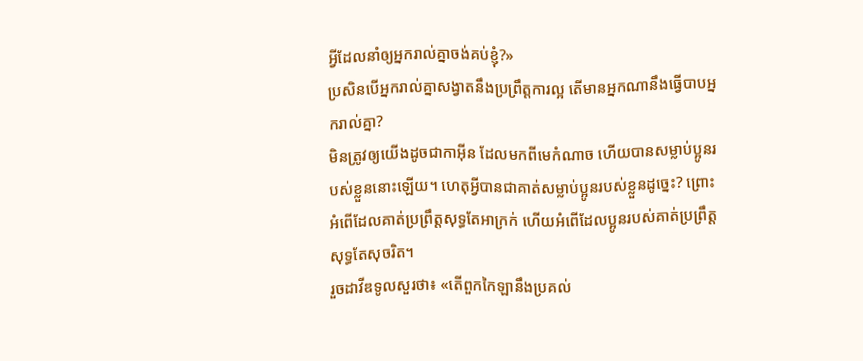អ្វីដែលនាំឲ្យអ្នករាល់គ្នាចង់គប់ខ្ញុំ?»
ប្រសិនបើអ្នករាល់គ្នាសង្វាតនឹងប្រព្រឹត្តការល្អ តើមានអ្នកណានឹងធ្វើបាបអ្នករាល់គ្នា?
មិនត្រូវឲ្យយើងដូចជាកាអ៊ីន ដែលមកពីមេកំណាច ហើយបានសម្លាប់ប្អូនរបស់ខ្លួននោះឡើយ។ ហេតុអ្វីបានជាគាត់សម្លាប់ប្អូនរបស់ខ្លួនដូច្នេះ? ព្រោះអំពើដែលគាត់ប្រព្រឹត្តសុទ្ធតែអាក្រក់ ហើយអំពើដែលប្អូនរបស់គាត់ប្រព្រឹត្តសុទ្ធតែសុចរិត។
រួចដាវីឌទូលសួរថា៖ «តើពួកកៃឡានឹងប្រគល់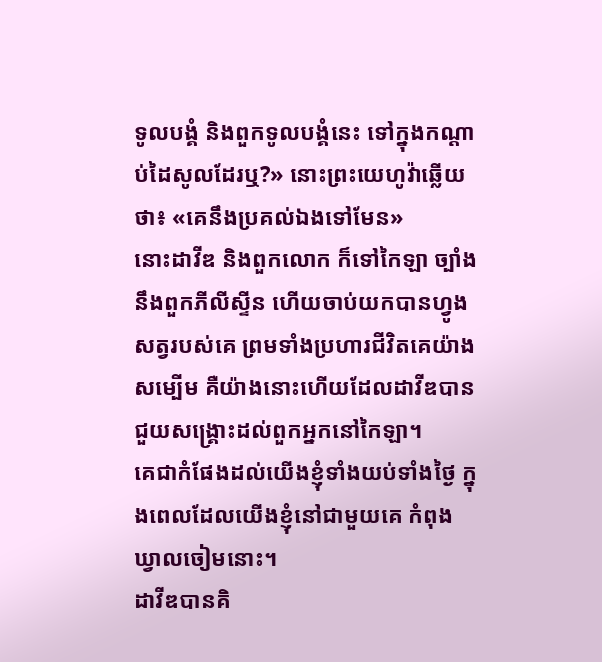ទូលបង្គំ និងពួកទូលបង្គំនេះ ទៅក្នុងកណ្ដាប់ដៃសូលដែរឬ?» នោះព្រះយេហូវ៉ាឆ្លើយថា៖ «គេនឹងប្រគល់ឯងទៅមែន»
នោះដាវីឌ និងពួកលោក ក៏ទៅកៃឡា ច្បាំងនឹងពួកភីលីស្ទីន ហើយចាប់យកបានហ្វូងសត្វរបស់គេ ព្រមទាំងប្រហារជីវិតគេយ៉ាងសម្បើម គឺយ៉ាងនោះហើយដែលដាវីឌបានជួយសង្គ្រោះដល់ពួកអ្នកនៅកៃឡា។
គេជាកំផែងដល់យើងខ្ញុំទាំងយប់ទាំងថ្ងៃ ក្នុងពេលដែលយើងខ្ញុំនៅជាមួយគេ កំពុងឃ្វាលចៀមនោះ។
ដាវីឌបានគិ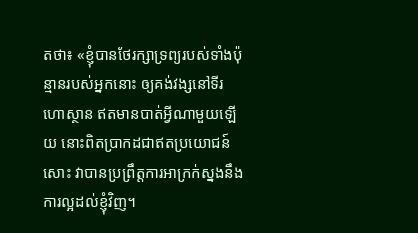តថា៖ «ខ្ញុំបានថែរក្សាទ្រព្យរបស់ទាំងប៉ុន្មានរបស់អ្នកនោះ ឲ្យគង់វង្សនៅទីរហោស្ថាន ឥតមានបាត់អ្វីណាមួយឡើយ នោះពិតប្រាកដជាឥតប្រយោជន៍សោះ វាបានប្រព្រឹត្តការអាក្រក់ស្នងនឹងការល្អដល់ខ្ញុំវិញ។